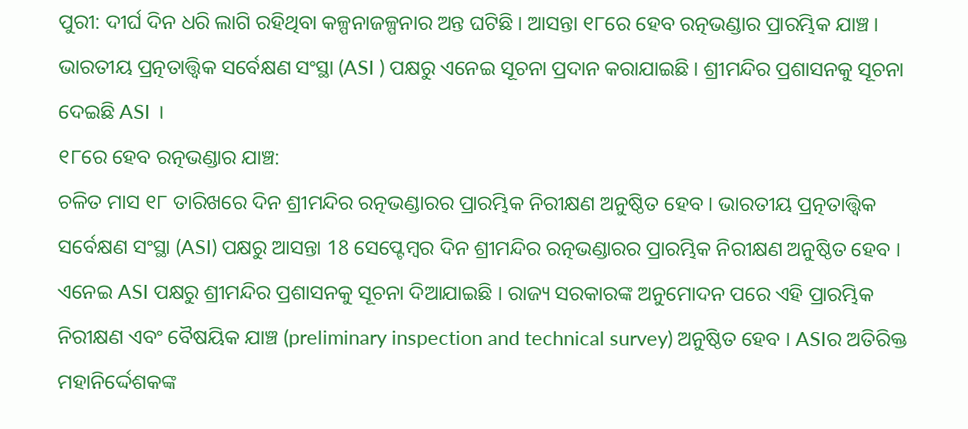ପୁରୀ: ଦୀର୍ଘ ଦିନ ଧରି ଲାଗି ରହିଥିବା କଳ୍ପନାଜଳ୍ପନାର ଅନ୍ତ ଘଟିଛି । ଆସନ୍ତା ୧୮ରେ ହେବ ରତ୍ନଭଣ୍ଡାର ପ୍ରାରମ୍ଭିକ ଯାଞ୍ଚ । ଭାରତୀୟ ପ୍ରତ୍ନତାତ୍ତ୍ବିକ ସର୍ବେକ୍ଷଣ ସଂସ୍ଥା (ASI ) ପକ୍ଷରୁ ଏନେଇ ସୂଚନା ପ୍ରଦାନ କରାଯାଇଛି । ଶ୍ରୀମନ୍ଦିର ପ୍ରଶାସନକୁ ସୂଚନା ଦେଇଛି ASI ।
୧୮ରେ ହେବ ରତ୍ନଭଣ୍ଡାର ଯାଞ୍ଚ:
ଚଳିତ ମାସ ୧୮ ତାରିଖରେ ଦିନ ଶ୍ରୀମନ୍ଦିର ରତ୍ନଭଣ୍ଡାରର ପ୍ରାରମ୍ଭିକ ନିରୀକ୍ଷଣ ଅନୁଷ୍ଠିତ ହେବ । ଭାରତୀୟ ପ୍ରତ୍ନତାତ୍ତ୍ବିକ ସର୍ବେକ୍ଷଣ ସଂସ୍ଥା (ASI) ପକ୍ଷରୁ ଆସନ୍ତା 18 ସେପ୍ଟେମ୍ବର ଦିନ ଶ୍ରୀମନ୍ଦିର ରତ୍ନଭଣ୍ଡାରର ପ୍ରାରମ୍ଭିକ ନିରୀକ୍ଷଣ ଅନୁଷ୍ଠିତ ହେବ । ଏନେଇ ASI ପକ୍ଷରୁ ଶ୍ରୀମନ୍ଦିର ପ୍ରଶାସନକୁ ସୂଚନା ଦିଆଯାଇଛି । ରାଜ୍ୟ ସରକାରଙ୍କ ଅନୁମୋଦନ ପରେ ଏହି ପ୍ରାରମ୍ଭିକ ନିରୀକ୍ଷଣ ଏବଂ ବୈଷୟିକ ଯାଞ୍ଚ (preliminary inspection and technical survey) ଅନୁଷ୍ଠିତ ହେବ । ASIର ଅତିରିକ୍ତ ମହାନିର୍ଦ୍ଦେଶକଙ୍କ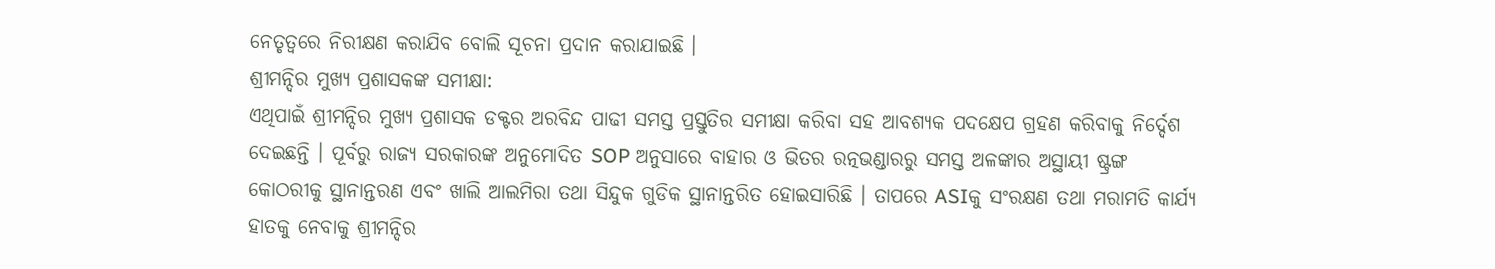ନେତୃତ୍ବରେ ନିରୀକ୍ଷଣ କରାଯିବ ବୋଲି ସୂଚନା ପ୍ରଦାନ କରାଯାଇଛି ।
ଶ୍ରୀମନ୍ଦିର ମୁଖ୍ୟ ପ୍ରଶାସକଙ୍କ ସମୀକ୍ଷା:
ଏଥିପାଇଁ ଶ୍ରୀମନ୍ଦିର ମୁଖ୍ୟ ପ୍ରଶାସକ ଡକ୍ଟର ଅରବିନ୍ଦ ପାଢୀ ସମସ୍ତ ପ୍ରସ୍ତୁତିର ସମୀକ୍ଷା କରିବା ସହ ଆବଶ୍ୟକ ପଦକ୍ଷେପ ଗ୍ରହଣ କରିବାକୁ ନିର୍ଦ୍ଦେଶ ଦେଇଛନ୍ତି । ପୂର୍ବରୁ ରାଜ୍ୟ ସରକାରଙ୍କ ଅନୁମୋଦିତ SOP ଅନୁସାରେ ବାହାର ଓ ଭିତର ରତ୍ନଭଣ୍ଡାରରୁ ସମସ୍ତ ଅଳଙ୍କାର ଅସ୍ଥାୟୀ ଷ୍ଟ୍ରଙ୍ଗ କୋଠରୀକୁ ସ୍ଥାନାନ୍ତରଣ ଏବଂ ଖାଲି ଆଲମିରା ତଥା ସିନ୍ଦୁକ ଗୁଡିକ ସ୍ଥାନାନ୍ତରିତ ହୋଇସାରିଛି । ତାପରେ ASIକୁ ସଂରକ୍ଷଣ ତଥା ମରାମତି କାର୍ଯ୍ଯ ହାତକୁ ନେବାକୁ ଶ୍ରୀମନ୍ଦିର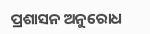ପ୍ରଶାସନ ଅନୁରୋଧ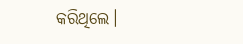କରିଥିଲେ।